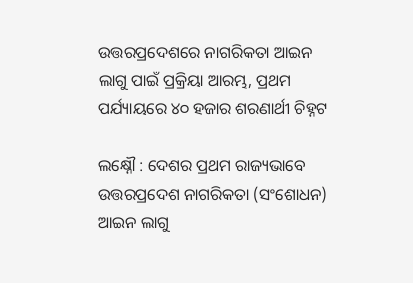ଉତ୍ତରପ୍ରଦେଶରେ ନାଗରିକତା ଆଇନ ଲାଗୁ ପାଇଁ ପ୍ରକ୍ରିୟା ଆରମ୍ଭ, ପ୍ରଥମ ପର୍ଯ୍ୟାୟରେ ୪୦ ହଜାର ଶରଣାର୍ଥୀ ଚିହ୍ନଟ

ଲକ୍ଷ୍ନୌ : ଦେଶର ପ୍ରଥମ ରାଜ୍ୟଭାବେ ଉତ୍ତରପ୍ରଦେଶ ନାଗରିକତା (ସଂଶୋଧନ) ଆଇନ ଲାଗୁ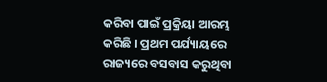କରିବା ପାଇଁ ପ୍ରକ୍ରିୟା ଆରମ୍ଭ କରିଛି । ପ୍ରଥମ ପର୍ଯ୍ୟାୟରେ ରାଜ୍ୟରେ ବସବାସ କରୁଥିବା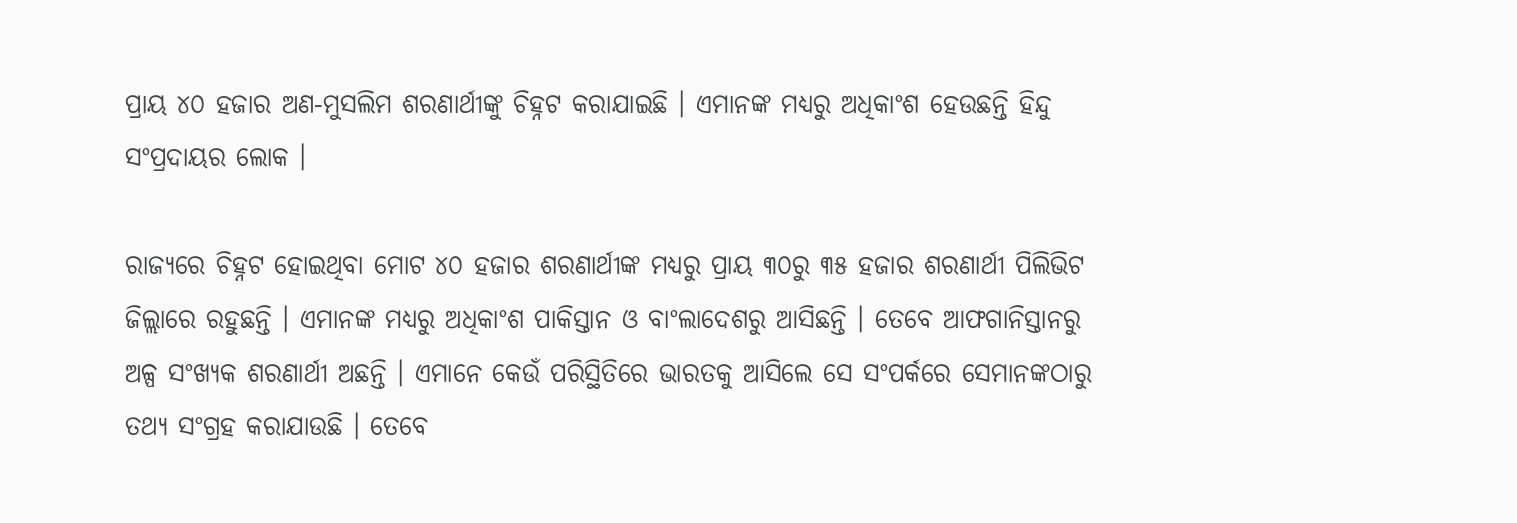ପ୍ରାୟ ୪୦ ହଜାର ଅଣ-ମୁସଲିମ ଶରଣାର୍ଥୀଙ୍କୁ ଚିହ୍ନଟ କରାଯାଇଛି । ଏମାନଙ୍କ ମଧ୍ୟରୁ ଅଧିକାଂଶ ହେଉଛନ୍ତି ହିନ୍ଦୁ ସଂପ୍ରଦାୟର ଲୋକ ।

ରାଜ୍ୟରେ ଚିହ୍ନଟ ହୋଇଥିବା ମୋଟ ୪୦ ହଜାର ଶରଣାର୍ଥୀଙ୍କ ମଧ୍ୟରୁ ପ୍ରାୟ ୩୦ରୁ ୩୫ ହଜାର ଶରଣାର୍ଥୀ ପିଲିଭିଟ ଜିଲ୍ଲାରେ ରହୁଛନ୍ତି । ଏମାନଙ୍କ ମଧ୍ୟରୁ ଅଧିକାଂଶ ପାକିସ୍ତାନ ଓ ବାଂଲାଦେଶରୁ ଆସିଛନ୍ତି । ତେବେ ଆଫଗାନିସ୍ତାନରୁ ଅଳ୍ପ ସଂଖ୍ୟକ ଶରଣାର୍ଥୀ ଅଛନ୍ତି । ଏମାନେ କେଉଁ ପରିସ୍ଥିତିରେ ଭାରତକୁ ଆସିଲେ ସେ ସଂପର୍କରେ ସେମାନଙ୍କଠାରୁ ତଥ୍ୟ ସଂଗ୍ରହ କରାଯାଉଛି । ତେବେ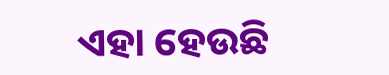ଏହା ହେଉଛି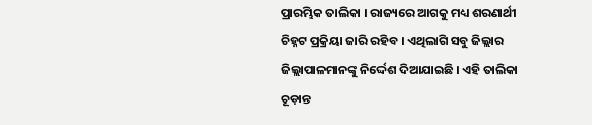ପ୍ରାରମ୍ଭିକ ତାଲିକା । ରାଜ୍ୟରେ ଆଗକୁ ମଧ୍ୟ ଶରଣାର୍ଥୀ ଚିହ୍ନଟ ପ୍ରକ୍ରିୟା ଜାରି ରହିବ । ଏଥିଲାଗି ସବୁ ଜିଲ୍ଲାର ଜିଲ୍ଲାପାଳମାନଙ୍କୁ ନିର୍ଦ୍ଦେଶ ଦିଆଯାଇଛି । ଏହି ତାଲିକା ଚୂଡ଼ାନ୍ତ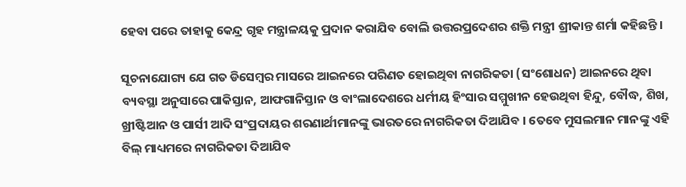ହେବା ପରେ ତାହାକୁ କେନ୍ଦ୍ର ଗୃହ ମନ୍ତ୍ରାଳୟକୁ ପ୍ରଦାନ କରାଯିବ ବୋଲି ଉତ୍ତରପ୍ରଦେଶର ଶକ୍ତି ମନ୍ତ୍ରୀ ଶ୍ରୀକାନ୍ତ ଶର୍ମା କହିଛନ୍ତି ।

ସୂଚନାଯୋଗ୍ୟ ଯେ ଗତ ଡିସେମ୍ବର ମାସରେ ଆଇନରେ ପରିଣତ ହୋଇଥିବା ନାଗରିକତା (ସଂଶୋଧନ) ଆଇନରେ ଥିବା ବ୍ୟବସ୍ଥା ଅନୁସାରେ ପାକିସ୍ତାନ, ଆଫଗାନିସ୍ତାନ ଓ ବାଂଲାଦେଶରେ ଧର୍ମୀୟ ହିଂସାର ସମ୍ମୁଖୀନ ହେଉଥିବା ହିନ୍ଦୁ, ବୌଦ୍ଧ, ଶିଖ, ଖ୍ରୀଷ୍ଟିଆନ ଓ ପାର୍ସୀ ଆଦି ସଂପ୍ରଦାୟର ଶରଣାର୍ଥୀମାନଙ୍କୁ ଭାରତରେ ନାଗରିକତା ଦିଆଯିବ । ତେବେ ମୁସଲମାନ ମାନଙ୍କୁ ଏହି ବିଲ୍‌ ମାଧ୍ୟମରେ ନାଗରିକତା ଦିଆଯିବ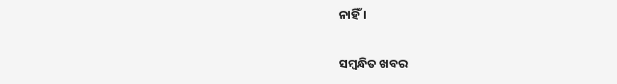ନାହିଁ ।

ସମ୍ବନ୍ଧିତ ଖବର